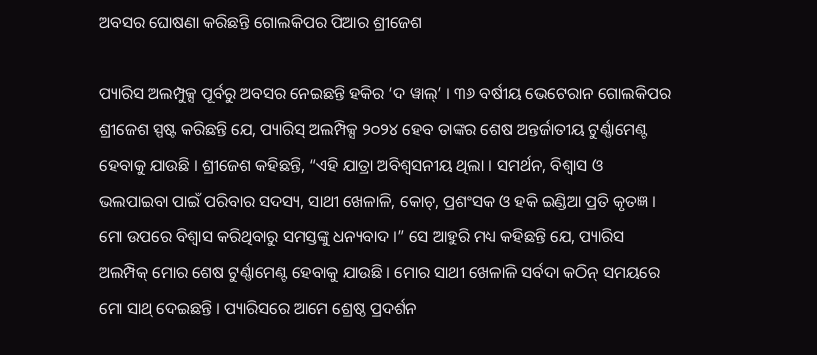ଅବସର ଘୋଷଣା କରିଛନ୍ତି ଗୋଲକିପର ପିଆର ଶ୍ରୀଜେଶ

ପ୍ୟାରିସ ଅଲମ୍ପୁକ୍ସ ପୂର୍ବରୁ ଅବସର ନେଇଛନ୍ତି ହକିର ‘ଦ ୱାଲ୍’ । ୩୬ ବର୍ଷୀୟ ଭେଟେରାନ ଗୋଲକିପର ଶ୍ରୀଜେଶ ସ୍ପଷ୍ଟ କରିଛନ୍ତି ଯେ, ପ୍ୟାରିସ୍ ଅଲମ୍ପିକ୍ସ ୨୦୨୪ ହେବ ତାଙ୍କର ଶେଷ ଅନ୍ତର୍ଜାତୀୟ ଟୁର୍ଣ୍ଣାମେଣ୍ଟ ହେବାକୁ ଯାଉଛି । ଶ୍ରୀଜେଶ କହିଛନ୍ତି, “ଏହି ଯାତ୍ରା ଅବିଶ୍ୱସନୀୟ ଥିଲା । ସମର୍ଥନ, ବିଶ୍ୱାସ ଓ ଭଲପାଇବା ପାଇଁ ପରିବାର ସଦସ୍ୟ, ସାଥୀ ଖେଳାଳି, କୋଚ୍, ପ୍ରଶଂସକ ଓ ହକି ଇଣ୍ଡିଆ ପ୍ରତି କୃତଜ୍ଞ । ମୋ ଉପରେ ବିଶ୍ୱାସ କରିଥିବାରୁ ସମସ୍ତଙ୍କୁ ଧନ୍ୟବାଦ ।” ସେ ଆହୁରି ମଧ୍ୟ କହିଛନ୍ତି ଯେ, ପ୍ୟାରିସ ଅଲମ୍ପିକ୍ ମୋର ଶେଷ ଟୁର୍ଣ୍ଣାମେଣ୍ଟ ହେବାକୁ ଯାଉଛି । ମୋର ସାଥୀ ଖେଳାଳି ସର୍ବଦା କଠିନ୍ ସମୟରେ ମୋ ସାଥ୍ ଦେଇଛନ୍ତି । ପ୍ୟାରିସରେ ଆମେ ଶ୍ରେଷ୍ଠ ପ୍ରଦର୍ଶନ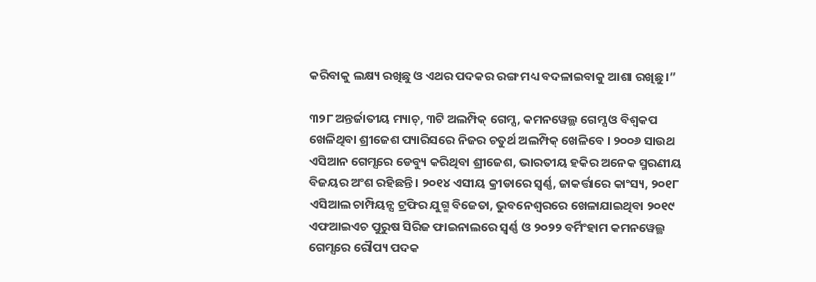କରିବାକୁ ଲକ୍ଷ୍ୟ ରଖିଛୁ ଓ ଏଥର ପଦକର ରଙ୍ଗ ମଧ୍ୟ ବଦଳାଇବାକୁ ଆଶା ରଖିଛୁ ।”

୩୨୮ ଅନ୍ତର୍ଜାତୀୟ ମ୍ୟାଚ୍, ୩ଟି ଅଲମ୍ପିକ୍ ଗେମ୍ସ, କମନୱେଲ୍ଥ ଗେମ୍ସ ଓ ବିଶ୍ୱକପ ଖେଳିଥିବା ଶ୍ରୀଜେଶ ପ୍ୟାରିସରେ ନିଜର ଚତୁର୍ଥ ଅଲମ୍ପିକ୍ ଖେଳିବେ । ୨୦୦୬ ସାଉଥ ଏସିଆନ ଗେମ୍ସରେ ଡେବ୍ୟୁ କରିଥିବା ଶ୍ରୀଜେଶ, ଭାରତୀୟ ହକିର ଅନେକ ସ୍ମରଣୀୟ ବିଜୟର ଅଂଶ ରହିଛନ୍ତି । ୨୦୧୪ ଏସୀୟ କ୍ରୀଡାରେ ସ୍ୱର୍ଣ୍ଣ, ଜାକର୍ତ୍ତାରେ କାଂସ୍ୟ, ୨୦୧୮ ଏସିଆଲ ଚାମ୍ପିୟନ୍ସ ଟ୍ରଫିର ଯୁଗ୍ମ ବିଜେତା, ଭୁବନେଶ୍ୱରରେ ଖେଳାଯାଇଥିବା ୨୦୧୯ ଏଫଆଇଏଚ ପୁରୁଷ ସିରିଜ ଫାଇନାଲରେ ସ୍ୱର୍ଣ୍ଣ ଓ ୨୦୨୨ ବର୍ମିଂହାମ କମନୱେଲ୍ଥ ଗେମ୍ସରେ ରୌପ୍ୟ ପଦକ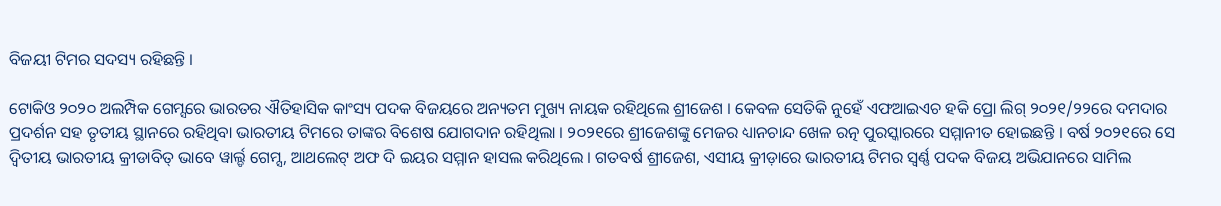ବିଜୟୀ ଟିମର ସଦସ୍ୟ ରହିଛନ୍ତି ।

ଟୋକିଓ ୨୦୨୦ ଅଲମ୍ପିକ ଗେମ୍ସରେ ଭାରତର ଐତିହାସିକ କାଂସ୍ୟ ପଦକ ବିଜୟରେ ଅନ୍ୟତମ ମୁଖ୍ୟ ନାୟକ ରହିଥିଲେ ଶ୍ରୀଜେଶ । କେବଳ ସେତିକି ନୁହେଁ ଏଫଆଇଏଚ ହକି ପ୍ରୋ ଲିଗ୍ ୨୦୨୧/୨୨ରେ ଦମଦାର ପ୍ରଦର୍ଶନ ସହ ତୃତୀୟ ସ୍ଥାନରେ ରହିଥିବା ଭାରତୀୟ ଟିମରେ ତାଙ୍କର ବିଶେଷ ଯୋଗଦାନ ରହିଥିଲା । ୨୦୨୧ରେ ଶ୍ରୀଜେଶଙ୍କୁ ମେଜର ଧ୍ୟାନଚାନ୍ଦ ଖେଳ ରତ୍ନ ପୁରସ୍କାରରେ ସମ୍ମାନୀତ ହୋଇଛନ୍ତି । ବର୍ଷ ୨୦୨୧ରେ ସେ ଦ୍ୱିତୀୟ ଭାରତୀୟ କ୍ରୀଡାବିତ୍ ଭାବେ ୱାର୍ଲ୍ଡ ଗେମ୍ସ, ଆଥଲେଟ୍ ଅଫ ଦି ଇୟର ସମ୍ମାନ ହାସଲ କରିଥିଲେ । ଗତବର୍ଷ ଶ୍ରୀଜେଶ, ଏସୀୟ କ୍ରୀଡ଼ାରେ ଭାରତୀୟ ଟିମର ସ୍ୱର୍ଣ୍ଣ ପଦକ ବିଜୟ ଅଭିଯାନରେ ସାମିଲ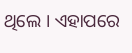ଥିଲେ । ଏହାପରେ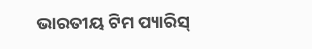ଭାରତୀୟ ଟିମ ପ୍ୟାରିସ୍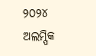୨୦୨୪ ଅଲମ୍ପିକ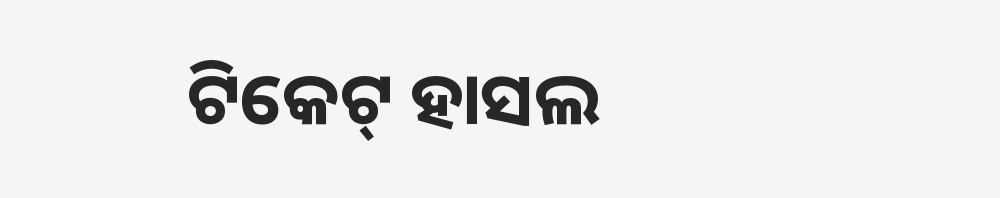ଟିକେଟ୍ ହାସଲ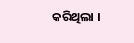କରିଥିଲା ।